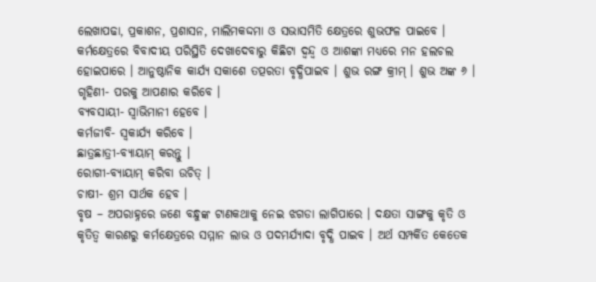ଲେଖାପଢା, ପ୍ରକାଶନ, ପ୍ରଶାସନ, ମାଲିମକଦ୍ଦମା ଓ ସଭାସମିତି କ୍ଷେତ୍ରରେ ଶୁଭଫଳ ପାଇବେ । କର୍ମକ୍ଷେତ୍ରରେ ବିବାଦୀୟ ପରିସ୍ଥିତି ଦେଖାଦେବାରୁ କିଛିଟା ଦ୍ଵନ୍ଦ୍ଵ ଓ ଆଶଙ୍କା ମଧ୍ୟରେ ମନ ହଲଚଲ ହୋଇପାରେ । ଆନୁଷ୍ଠାନିକ କାର୍ଯ୍ୟ ସକାଶେ ତତ୍ପରତା ବୃଦ୍ଧିପାଇବ । ଶୁଭ ରଙ୍ଗ କ୍ରୀମ୍ । ଶୁଭ ଅଙ୍କ ୬ ।
ଗୃହିଣୀ- ପରକୁ ଆପଣାର କରିବେ ।
ବ୍ୟବସାୟୀ- ସ୍ଵାଭିମାନୀ ହେବେ ।
କର୍ମଜୀବି- ସ୍ଵକାର୍ଯ୍ୟ କରିବେ ।
ଛାତ୍ରଛାତ୍ରୀ-ବ୍ୟାୟାମ୍ କରନ୍ତୁ ।
ରୋଗୀ-ବ୍ୟାୟାମ୍ କରିବା ଉଚିତ୍ ।
ଚାଷୀ- ଶ୍ରମ ସାର୍ଥକ ହେବ ।
ବୃଷ – ଅପରାହ୍ନରେ ଜଣେ ବନ୍ଧୁଙ୍କ ଟାଣକଥାକୁ ନେଇ ଝଗଡା ଲାଗିପାରେ । ଦକ୍ଷତା ସାଙ୍ଗକୁ କୃତି ଓ କୃତିତ୍ୱ କାରଣରୁ କର୍ମକ୍ଷେତ୍ରରେ ସମ୍ମାନ ଲାଭ ଓ ପଦମର୍ଯ୍ୟାଦା ବୃଦ୍ଧି ପାଇବ । ଅର୍ଥ ସମ୍ପର୍କିତ କେତେକ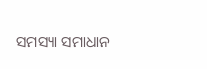ସମସ୍ୟା ସମାଧାନ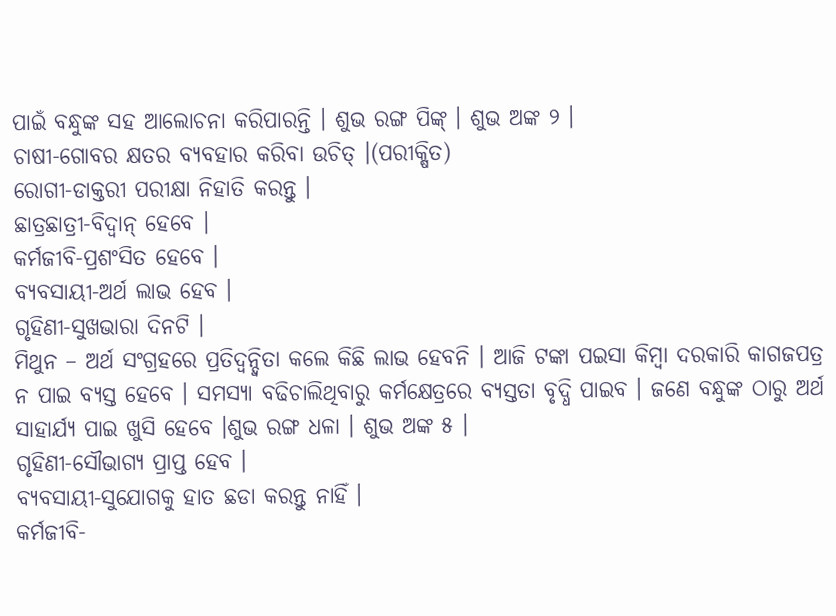ପାଇଁ ବନ୍ଧୁଙ୍କ ସହ ଆଲୋଚନା କରିପାରନ୍ତି । ଶୁଭ ରଙ୍ଗ ପିଙ୍କ୍ । ଶୁଭ ଅଙ୍କ ୨ ।
ଚାଷୀ-ଗୋବର କ୍ଷତର ବ୍ୟବହାର କରିବା ଉଚିତ୍ ।(ପରୀକ୍ଷିତ)
ରୋଗୀ-ଡାକ୍ତରୀ ପରୀକ୍ଷା ନିହାତି କରନ୍ତୁ ।
ଛାତ୍ରଛାତ୍ରୀ-ବିଦ୍ଵାନ୍ ହେବେ ।
କର୍ମଜୀବି-ପ୍ରଶଂସିତ ହେବେ ।
ବ୍ୟବସାୟୀ-ଅର୍ଥ ଲାଭ ହେବ ।
ଗୃହିଣୀ-ସୁଖଭାରା ଦିନଟି ।
ମିଥୁନ – ଅର୍ଥ ସଂଗ୍ରହରେ ପ୍ରତିଦ୍ଵନ୍ଦ୍ଵିତା କଲେ କିଛି ଲାଭ ହେବନି । ଆଜି ଟଙ୍କା ପଇସା କିମ୍ବା ଦରକାରି କାଗଜପତ୍ର ନ ପାଇ ବ୍ୟସ୍ତ ହେବେ । ସମସ୍ୟା ବଢିଚାଲିଥିବାରୁ କର୍ମକ୍ଷେତ୍ରରେ ବ୍ୟସ୍ତତା ବୃଦ୍ଧି ପାଇବ । ଜଣେ ବନ୍ଧୁଙ୍କ ଠାରୁ ଅର୍ଥ ସାହାର୍ଯ୍ୟ ପାଇ ଖୁସି ହେବେ ।ଶୁଭ ରଙ୍ଗ ଧଳା । ଶୁଭ ଅଙ୍କ ୫ ।
ଗୃହିଣୀ-ସୌଭାଗ୍ୟ ପ୍ରାପ୍ତ ହେବ ।
ବ୍ୟବସାୟୀ-ସୁଯୋଗକୁ ହାତ ଛଡା କରନ୍ତୁ ନାହିଁ ।
କର୍ମଜୀବି-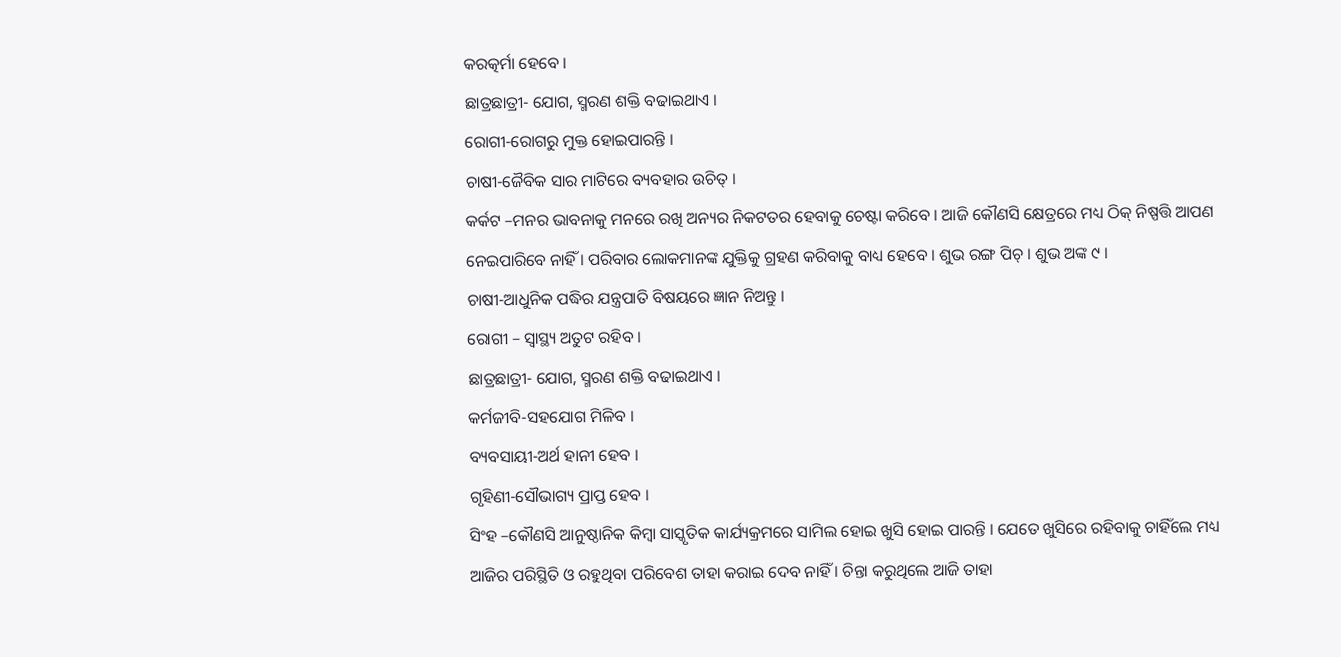କରତ୍କର୍ମା ହେବେ ।
ଛାତ୍ରଛାତ୍ରୀ- ଯୋଗ, ସ୍ମରଣ ଶକ୍ତି ବଢାଇଥାଏ ।
ରୋଗୀ-ରୋଗରୁ ମୁକ୍ତ ହୋଇପାରନ୍ତି ।
ଚାଷୀ-ଜୈବିକ ସାର ମାଟିରେ ବ୍ୟବହାର ଉଚିତ୍ ।
କର୍କଟ –ମନର ଭାବନାକୁ ମନରେ ରଖି ଅନ୍ୟର ନିକଟତର ହେବାକୁ ଚେଷ୍ଟା କରିବେ । ଆଜି କୌଣସି କ୍ଷେତ୍ରରେ ମଧ୍ୟ ଠିକ୍ ନିଷ୍ପତ୍ତି ଆପଣ ନେଇପାରିବେ ନାହିଁ । ପରିବାର ଲୋକମାନଙ୍କ ଯୁକ୍ତିକୁ ଗ୍ରହଣ କରିବାକୁ ବାଧ୍ୟ ହେବେ । ଶୁଭ ରଙ୍ଗ ପିଚ୍ । ଶୁଭ ଅଙ୍କ ୯ ।
ଚାଷୀ-ଆଧୁନିକ ପଦ୍ଧିର ଯନ୍ତ୍ରପାତି ବିଷୟରେ ଜ୍ଞାନ ନିଅନ୍ତୁ ।
ରୋଗୀ – ସ୍ୱାସ୍ଥ୍ୟ ଅତୁଟ ରହିବ ।
ଛାତ୍ରଛାତ୍ରୀ- ଯୋଗ, ସ୍ମରଣ ଶକ୍ତି ବଢାଇଥାଏ ।
କର୍ମଜୀବି-ସହଯୋଗ ମିଳିବ ।
ବ୍ୟବସାୟୀ-ଅର୍ଥ ହାନୀ ହେବ ।
ଗୃହିଣୀ-ସୌଭାଗ୍ୟ ପ୍ରାପ୍ତ ହେବ ।
ସିଂହ –କୌଣସି ଆନୁଷ୍ଠାନିକ କିମ୍ବା ସାସ୍କୃତିକ କାର୍ଯ୍ୟକ୍ରମରେ ସାମିଲ ହୋଇ ଖୁସି ହୋଇ ପାରନ୍ତି । ଯେତେ ଖୁସିରେ ରହିବାକୁ ଚାହିଁଲେ ମଧ୍ୟ ଆଜିର ପରିସ୍ଥିତି ଓ ରହୁଥିବା ପରିବେଶ ତାହା କରାଇ ଦେବ ନାହିଁ । ଚିନ୍ତା କରୁଥିଲେ ଆଜି ତାହା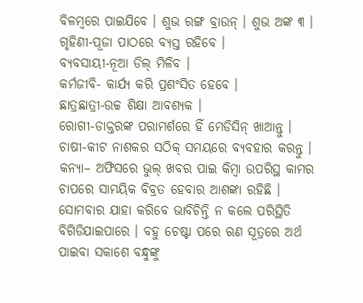ବିଳମ୍ବରେ ପାଇଯିବେ । ଶୁଭ ରଙ୍ଗ ବ୍ରାଉନ୍ । ଶୁଭ ଅଙ୍କ ୩ ।
ଗୃହିଣୀ-ପୂଜା ପାଠରେ ବ୍ୟସ୍ତ ରହିବେ ।
ବ୍ୟବସାୟୀ-ନୂଆ ଡିଲ୍ ମିଳିବ ।
କର୍ମଜୀବି- କାର୍ଯ୍ୟ କରି ପ୍ରଶଂସିତ ହେବେ ।
ଛାତ୍ରଛାତ୍ରୀ-ଉଚ୍ଚ ଶିକ୍ଷା ଆବଶ୍ୟକ ।
ରୋଗୀ-ଡାକ୍ତରଙ୍କ ପରାମର୍ଶରେ ହିଁ ମେଡିସିନ୍ ଖାଆନ୍ତୁ ।
ଚାଷୀ-କୀଟ ନାଶକର ସଠିକ୍ ସମୟରେ ବ୍ୟବହାର କରନ୍ତୁ ।
କନ୍ୟା– ଅଫିସରେ ଭୁଲ୍ ଖବର ପାଇ କିମ୍ବା ଉପରିସ୍ଥ କାମର ଚାପରେ ସାମୟିକ ବିବ୍ରତ ହେବାର ଆଶଙ୍କା ରହିଛି । ସୋମବାର ଯାହା କରିବେ ଭାବିଚିନ୍ତି ନ କଲେ ପରିସ୍ଥିତି ବିଗିଡିଯାଇପାରେ । ବହୁ ଚେଷ୍ଟା ପରେ ଋଣ ସୂତ୍ରରେ ଅର୍ଥ ପାଇବା ସକାଶେ ବନ୍ଧୁଙ୍କୁ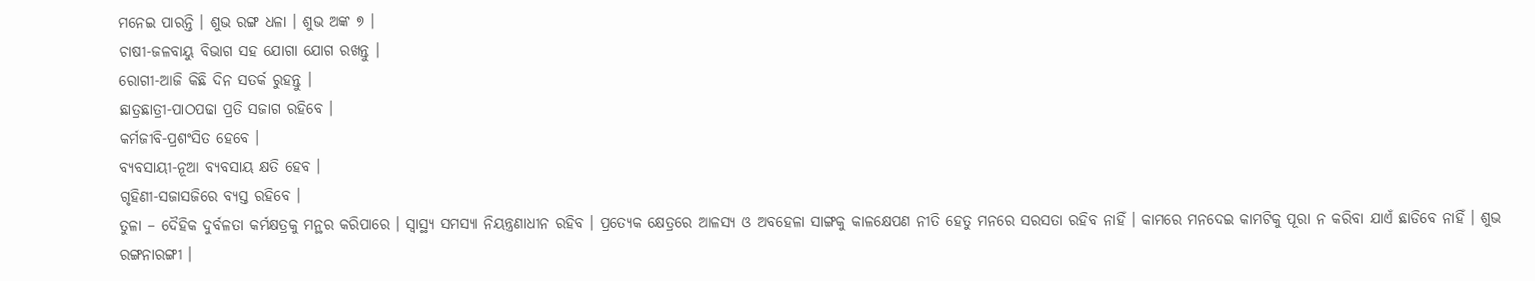ମନେଇ ପାରନ୍ତି । ଶୁଭ ରଙ୍ଗ ଧଳା । ଶୁଭ ଅଙ୍କ ୭ ।
ଚାଷୀ-ଜଳବାୟୁ ବିଭାଗ ସହ ଯୋଗା ଯୋଗ ରଖନ୍ତୁ ।
ରୋଗୀ-ଆଜି କିଛି ଦିନ ସତର୍କ ରୁହନ୍ତୁ ।
ଛାତ୍ରଛାତ୍ରୀ-ପାଠପଢା ପ୍ରତି ସଜାଗ ରହିବେ ।
କର୍ମଜୀବି-ପ୍ରଶଂସିତ ହେବେ ।
ବ୍ୟବସାୟୀ-ନୂଆ ବ୍ୟବସାୟ କ୍ଷତି ହେବ ।
ଗୃହିଣୀ-ସଜାସଜିରେ ବ୍ୟସ୍ତ ରହିବେ ।
ତୁଳା – ଦୈହିକ ଦୁର୍ବଳତା କର୍ମକ୍ଷତ୍ରକୁ ମନ୍ଥର କରିପାରେ । ସ୍ଵାସ୍ଥ୍ୟ ସମସ୍ୟା ନିୟନ୍ତ୍ରଣାଧୀନ ରହିବ । ପ୍ରତ୍ୟେକ କ୍ଷେତ୍ରରେ ଆଳସ୍ୟ ଓ ଅବହେଳା ସାଙ୍ଗକୁ କାଳକ୍ଷେପଣ ନୀତି ହେତୁ ମନରେ ସରସତା ରହିବ ନାହିଁ । କାମରେ ମନଦେଇ କାମଟିକୁ ପୂରା ନ କରିବା ଯାଏଁ ଛାଡିବେ ନାହିଁ । ଶୁଭ ରଙ୍ଗନାରଙ୍ଗୀ ।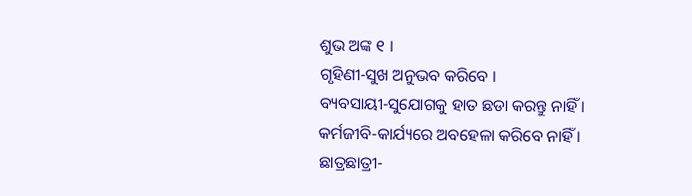ଶୁଭ ଅଙ୍କ ୧ ।
ଗୃହିଣୀ-ସୁଖ ଅନୁଭବ କରିବେ ।
ବ୍ୟବସାୟୀ-ସୁଯୋଗକୁ ହାତ ଛଡା କରନ୍ତୁ ନାହିଁ ।
କର୍ମଜୀବି-କାର୍ଯ୍ୟରେ ଅବହେଳା କରିବେ ନାହିଁ ।
ଛାତ୍ରଛାତ୍ରୀ-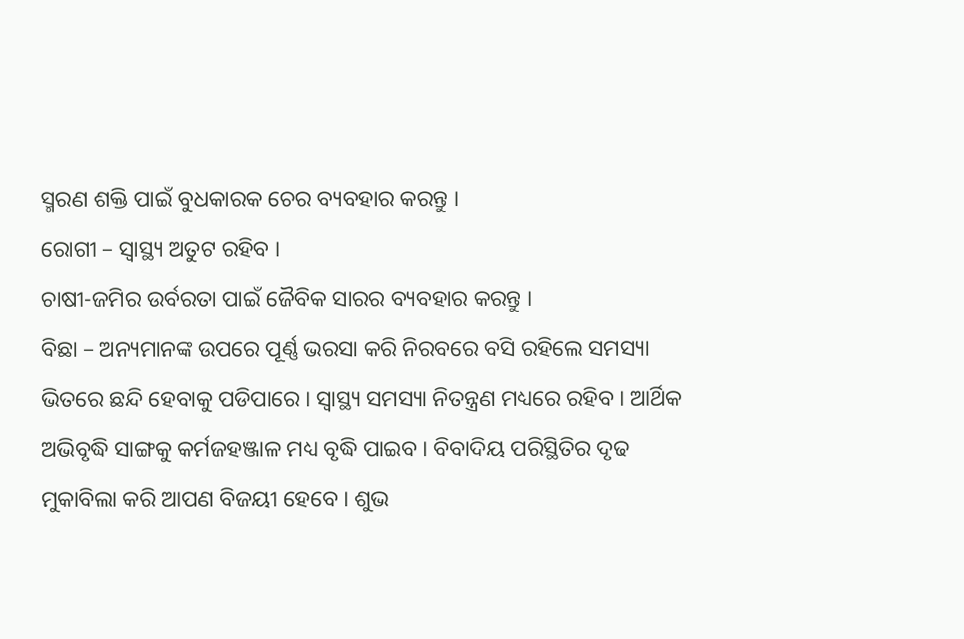ସ୍ମରଣ ଶକ୍ତି ପାଇଁ ବୁଧକାରକ ଚେର ବ୍ୟବହାର କରନ୍ତୁ ।
ରୋଗୀ – ସ୍ଵାସ୍ଥ୍ୟ ଅତୁଟ ରହିବ ।
ଚାଷୀ-ଜମିର ଉର୍ବରତା ପାଇଁ ଜୈବିକ ସାରର ବ୍ୟବହାର କରନ୍ତୁ ।
ବିଛା – ଅନ୍ୟମାନଙ୍କ ଉପରେ ପୂର୍ଣ୍ଣ ଭରସା କରି ନିରବରେ ବସି ରହିଲେ ସମସ୍ୟା ଭିତରେ ଛନ୍ଦି ହେବାକୁ ପଡିପାରେ । ସ୍ୱାସ୍ଥ୍ୟ ସମସ୍ୟା ନିତନ୍ତ୍ରଣ ମଧ୍ୟରେ ରହିବ । ଆର୍ଥିକ ଅଭିବୃଦ୍ଧି ସାଙ୍ଗକୁ କର୍ମଜହଞ୍ଜାଳ ମଧ୍ୟ ବୃଦ୍ଧି ପାଇବ । ବିବାଦିୟ ପରିସ୍ଥିତିର ଦୃଢ ମୁକାବିଲା କରି ଆପଣ ବିଜୟୀ ହେବେ । ଶୁଭ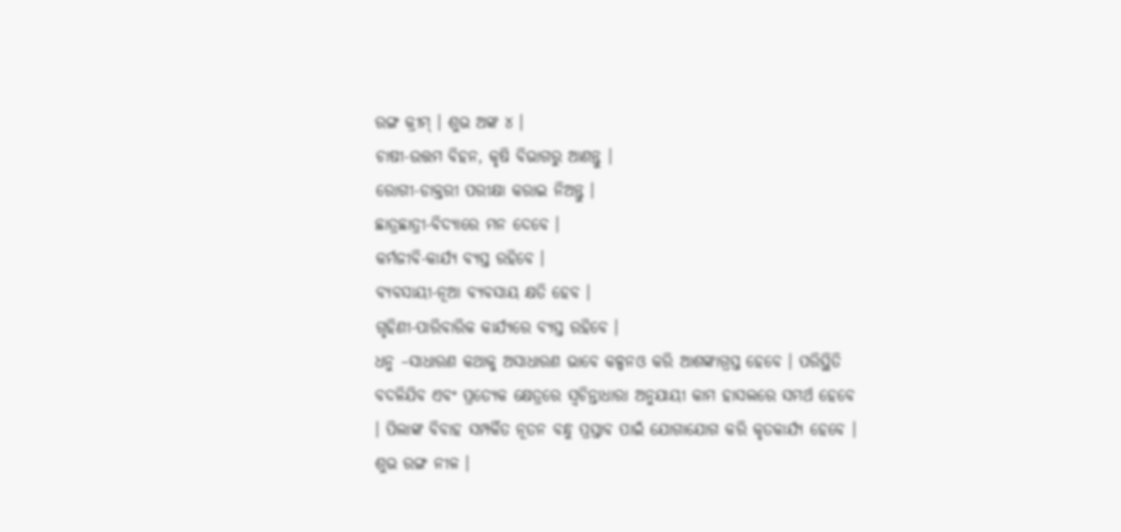ରଙ୍ଗ କ୍ରୀମ୍ । ଶୁଭ ଅଙ୍କ ୪ ।
ଚାଷୀ-ଉତ୍ତମ ବିହନ, କୃଷି ବିଭାଗରୁ ଆଣନ୍ତୁ ।
ରୋଗୀ-ଡାକ୍ତରୀ ପରୀକ୍ଷା କରାଇ ନିଅନ୍ତୁ ।
ଛାତ୍ରଛାତ୍ରୀ-ବିଦ୍ୟାରେ ମନ ଦେବେ ।
କର୍ମଜୀବି-କାର୍ଯ୍ୟ ବ୍ୟସ୍ତ ରହିବେ ।
ବ୍ୟବସାୟୀ-ନୂଆ ବ୍ୟବସାୟ କ୍ଷତି ହେବ ।
ଗୃହିଣୀ-ପାରିବାରିକ କାର୍ଯ୍ୟରେ ବ୍ୟସ୍ତ ରହିବେ ।
ଧନୁ –ସାଧାରଣ କଥାକୁ ଅସାଧାରଣ ଭାବେ କଳ୍ପନଓ କରି ଆଶଙ୍କାଗ୍ରସ୍ତ ହେବେ । ପରିସ୍ଥିତି ବଦଳିଯିବ ଏବଂ ପ୍ରତ୍ୟେକ କ୍ଷେତ୍ରରେ ସ୍ୱଚିନ୍ତାଧାରା ଅନୁଯାୟୀ କାମ ହାସଲରେ ସମର୍ଥ ହେବେ । ପିଲାଙ୍କ ବିବାହ ସମ୍ପର୍କିତ ନୂତନ ବନ୍ଧୁ ପ୍ରସ୍ତାବ ପାଇଁ ଯୋଗାଯୋଗ କରି କୃତକାର୍ଯ୍ୟ ହେବେ । ଶୁଭ ରଙ୍ଗ ନୀଳ ।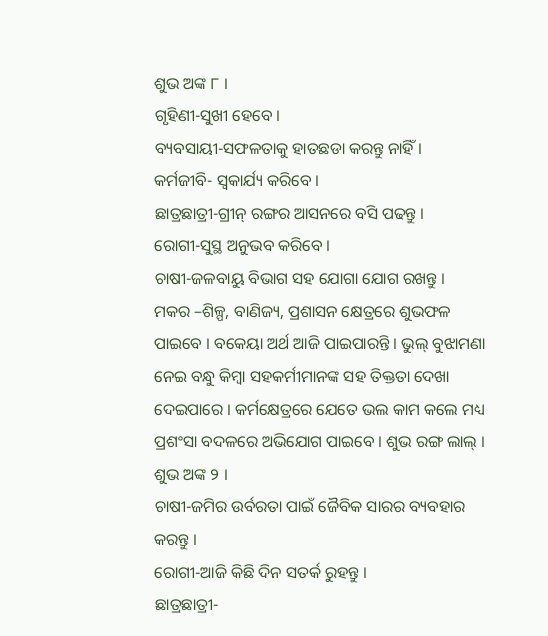ଶୁଭ ଅଙ୍କ ୮ ।
ଗୃହିଣୀ-ସୁଖୀ ହେବେ ।
ବ୍ୟବସାୟୀ-ସଫଳତାକୁ ହାତଛଡା କରନ୍ତୁ ନାହିଁ ।
କର୍ମଜୀବି- ସ୍ଵକାର୍ଯ୍ୟ କରିବେ ।
ଛାତ୍ରଛାତ୍ରୀ-ଗ୍ରୀନ୍ ରଙ୍ଗର ଆସନରେ ବସି ପଢନ୍ତୁ ।
ରୋଗୀ-ସୁସ୍ଥ ଅନୁଭବ କରିବେ ।
ଚାଷୀ-ଜଳବାୟୁ ବିଭାଗ ସହ ଯୋଗା ଯୋଗ ରଖନ୍ତୁ ।
ମକର –ଶିଳ୍ପ, ବାଣିଜ୍ୟ, ପ୍ରଶାସନ କ୍ଷେତ୍ରରେ ଶୁଭଫଳ ପାଇବେ । ବକେୟା ଅର୍ଥ ଆଜି ପାଇପାରନ୍ତି । ଭୁଲ୍ ବୁଝାମଣା ନେଇ ବନ୍ଧୁ କିମ୍ବା ସହକର୍ମୀମାନଙ୍କ ସହ ତିକ୍ତତା ଦେଖା ଦେଇପାରେ । କର୍ମକ୍ଷେତ୍ରରେ ଯେତେ ଭଲ କାମ କଲେ ମଧ୍ୟ ପ୍ରଶଂସା ବଦଳରେ ଅଭିଯୋଗ ପାଇବେ । ଶୁଭ ରଙ୍ଗ ଲାଲ୍ । ଶୁଭ ଅଙ୍କ ୨ ।
ଚାଷୀ-ଜମିର ଉର୍ବରତା ପାଇଁ ଜୈବିକ ସାରର ବ୍ୟବହାର କରନ୍ତୁ ।
ରୋଗୀ-ଆଜି କିଛି ଦିନ ସତର୍କ ରୁହନ୍ତୁ ।
ଛାତ୍ରଛାତ୍ରୀ-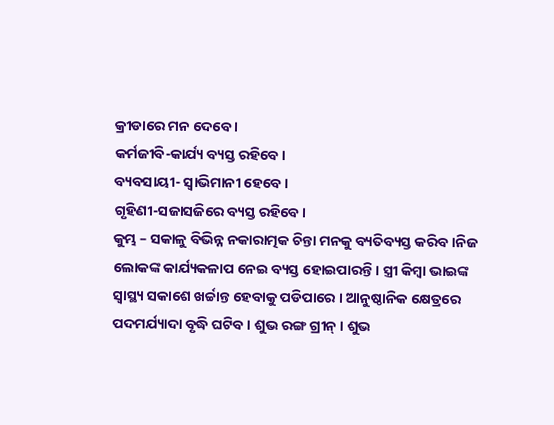କ୍ରୀଡାରେ ମନ ଦେବେ ।
କର୍ମଜୀବି-କାର୍ଯ୍ୟ ବ୍ୟସ୍ତ ରହିବେ ।
ବ୍ୟବସାୟୀ- ସ୍ଵାଭିମାନୀ ହେବେ ।
ଗୃହିଣୀ-ସଜାସଜିରେ ବ୍ୟସ୍ତ ରହିବେ ।
କୁମ୍ଭ – ସକାଳୁ ବିଭିନ୍ନ ନକାରାତ୍ମକ ଚିନ୍ତା ମନକୁ ବ୍ୟତିବ୍ୟସ୍ତ କରିବ ।ନିଜ ଲୋକଙ୍କ କାର୍ଯ୍ୟକଳାପ ନେଇ ବ୍ୟସ୍ତ ହୋଇପାରନ୍ତି । ସ୍ତ୍ରୀ କିମ୍ବା ଭାଇଙ୍କ ସ୍ଵାସ୍ଥ୍ୟ ସକାଶେ ଖର୍ଚ୍ଚାନ୍ତ ହେବାକୁ ପଡିପାରେ । ଆନୁଷ୍ଠାନିକ କ୍ଷେତ୍ରରେ ପଦମର୍ଯ୍ୟାଦା ବୃଦ୍ଧି ଘଟିବ । ଶୁଭ ରଙ୍ଗ ଗ୍ରୀନ୍ । ଶୁଭ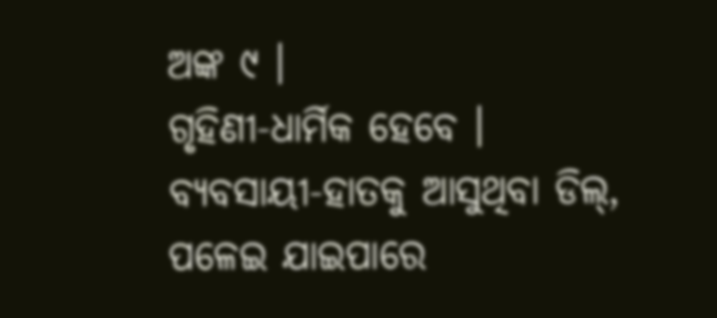ଅଙ୍କ ୯ ।
ଗୃହିଣୀ-ଧାର୍ମିକ ହେବେ ।
ବ୍ୟବସାୟୀ-ହାତକୁ ଆସୁଥିବା ଡିଲ୍, ପଳେଇ ଯାଇପାରେ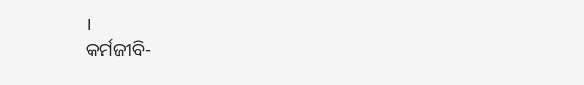।
କର୍ମଜୀବି-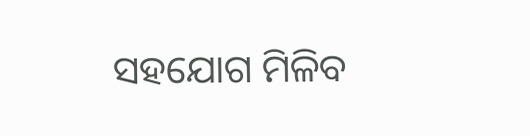ସହଯୋଗ ମିଳିବ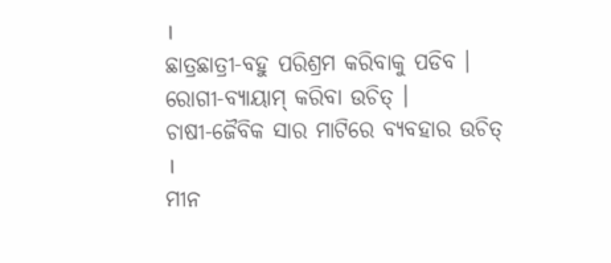।
ଛାତ୍ରଛାତ୍ରୀ-ବହୁ ପରିଶ୍ରମ କରିବାକୁ ପଡିବ ।
ରୋଗୀ-ବ୍ୟାୟାମ୍ କରିବା ଉଚିତ୍ ।
ଚାଷୀ-ଜୈବିକ ସାର ମାଟିରେ ବ୍ୟବହାର ଉଚିତ୍ ।
ମୀନ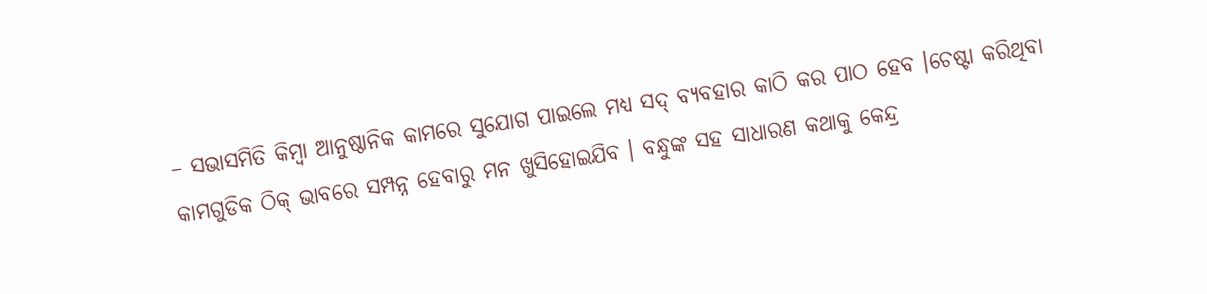– ସଭାସମିତି କିମ୍ବା ଆନୁଷ୍ଠାନିକ କାମରେ ସୁଯୋଗ ପାଇଲେ ମଧ୍ୟ ସଦ୍ ବ୍ୟବହାର କାଠି କର ପାଠ ହେବ ।ଚେଷ୍ଟା କରିଥିବା କାମଗୁଡିକ ଠିକ୍ ଭାବରେ ସମ୍ପନ୍ନ ହେବାରୁ ମନ ଖୁସିହୋଇଯିବ । ବନ୍ଧୁଙ୍କ ସହ ସାଧାରଣ କଥାକୁ କେନ୍ଦ୍ର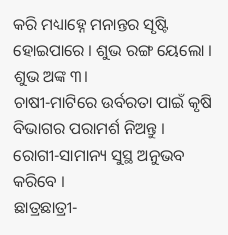କରି ମଧ୍ୟାହ୍ନେ ମନାନ୍ତର ସୃଷ୍ଟି ହୋଇପାରେ । ଶୁଭ ରଙ୍ଗ ୟେଲୋ । ଶୁଭ ଅଙ୍କ ୩।
ଚାଷୀ-ମାଟିରେ ଉର୍ବରତା ପାଇଁ କୃଷି ବିଭାଗର ପରାମର୍ଶ ନିଅନ୍ତୁ ।
ରୋଗୀ-ସାମାନ୍ୟ ସୁସ୍ଥ ଅନୁଭବ କରିବେ ।
ଛାତ୍ରଛାତ୍ରୀ-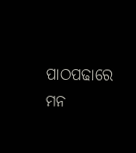ପାଠପଢାରେ ମନ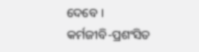ଦେବେ ।
କର୍ମଜୀବି-ପ୍ରଶଂସିତ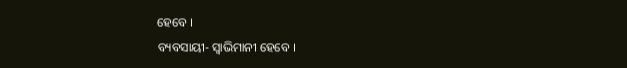ହେବେ ।
ବ୍ୟବସାୟୀ- ସ୍ଵାଭିମାନୀ ହେବେ ।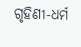ଗୃହିଣୀ-ଧର୍ମ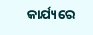କାର୍ଯ୍ୟରେ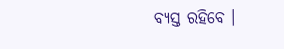ବ୍ୟସ୍ତ ରହିବେ ।